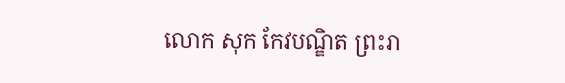លោក សុក កែវបណ្ឌិត ព្រះរា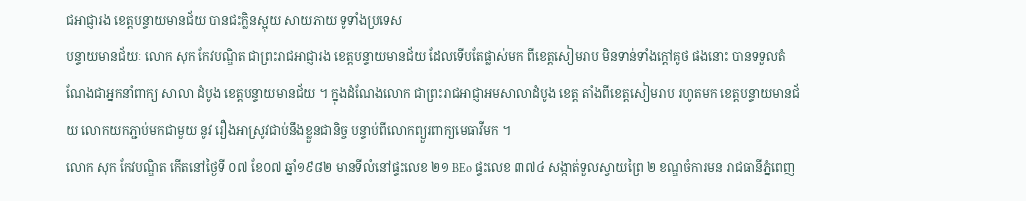ជអាជ្ញារង ខេត្តបន្ទាយមានជ័យ បានជះក្លិនស្អុយ សាយភាយ ទូទាំងប្រទេស
បន្ទាយមានជ័យៈ លោក សុក កែវបណ្ឌិត ជាព្រះរាជអាជ្ញារង ខេត្តបន្ទាយមានជ័យ ដែលទើបតែផ្លាស់មក ពីខេត្តសៀមរាប មិនទាន់ទាំងក្តៅគូថ ផងនោះ បានទទួលតំណែងជាអ្នកនាំពាក្យ សាលា ដំបូង ខេត្តបន្ទាយមានជ័យ ។ ក្នុងដំណែងលោក ជាព្រះរាជអាជ្ញាអមសាលាដំបូង ខេត្ត តាំងពីខេត្តសៀមរាប រហូតមក ខេត្តបន្ទាយមានជ័យ លោកយកភ្ជាប់មកជាមួយ នូវ រឿងអាស្រូវជាប់នឹងខ្លួនជានិច្ច បន្ទាប់ពីលោកព្យួរពាក្យមេធាវីមក ។
លោក សុក កែវបណ្ឌិត កើតនៅថ្ងៃទី ០៧ ខែ០៧ ឆ្នាំ១៩៨២ មានទីលំនៅផ្ទះលេខ ២១ BEo ផ្ទះលេខ ៣៧៤ សង្កាត់ទួលស្វាយព្រៃ ២ ខណ្ឌចំការមន រាជធានីភ្នំពេញ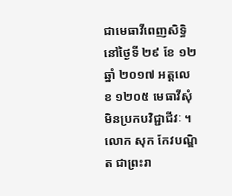ជាមេធាវីពេញសិទ្ធិ នៅថ្ងៃទី ២៩ ខែ ១២ ឆ្នាំ ២០១៧ អត្តលេខ ១២០៥ មេធាវីសុំមិនប្រកបវិជ្ជាជីវៈ ។
លោក សុក កែវបណ្ឌិត ជាព្រះរា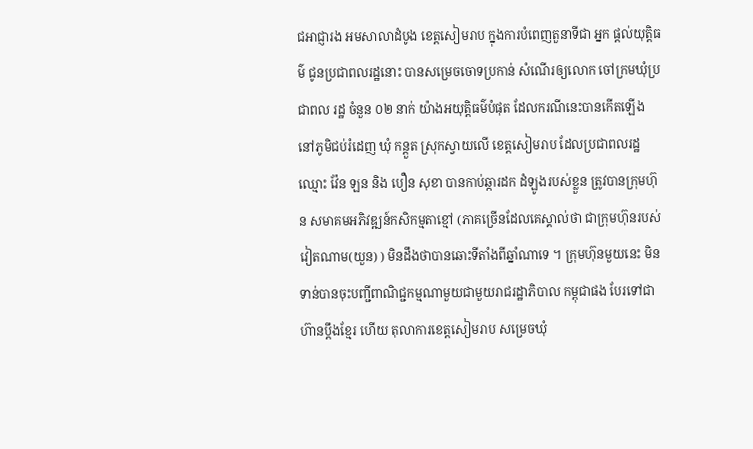ជអាជ្ញារង អមសាលាដំបូង ខេត្តសៀមរាប ក្នុងការបំពេញតួនាទីជា អ្នក ផ្តល់យុត្តិធម៌ ជូនប្រជាពលរដ្ឋនោះ បានសម្រេចចោទប្រកាន់ សំណើរឲ្យលោក ចៅក្រមឃុំប្រជាពល រដ្ឋ ចំនួន ០២ នាក់ យ៉ាងអយុត្តិធម៌បំផុត ដែលករណីនេះបានកើតឡើង នៅភូមិជប់រំដេញ ឃុំ កន្តួត ស្រុកស្វាយលើ ខេត្តសៀមរាប ដែលប្រជាពលរដ្ឋ ឈ្មោះ វ៉ែន ឡន និង បឿន សុខា បានកាប់ឆ្ការដក ដំឡូងរបស់ខ្លួន ត្រូវបានក្រុមហ៊ុន សមាគមអភិវឌ្ឍន៍កសិកម្មតាខ្មៅ (ភាគច្រើនដែលគេស្គាល់ថា ជាក្រុមហ៊ុនរបស់វៀតណាម(យួន) ) មិនដឹងថាបានឆោះទីតាំងពីឆ្នាំណាទេ ។ ក្រុមហ៊ុនមួយនេះ មិន ទាន់បានចុះបញ្ជីពាណិជ្ជកម្មណាមួយជាមួយរាជរដ្ឋាភិបាល កម្ពុជាផង បែរទៅជាហ៊ានប្តឹងខ្មែរ ហើយ តុលាការខេត្តសៀមរាប សម្រេចឃុំ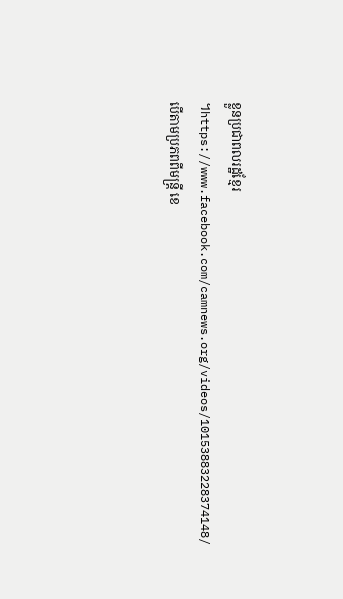ខ្លួនប្រជាពលរដ្ឋខ្មែរ ។https://www.facebook.com/camnews.org/videos/10153883228374148/
បើតាមប្រភពពីមន្ត្រី ខេ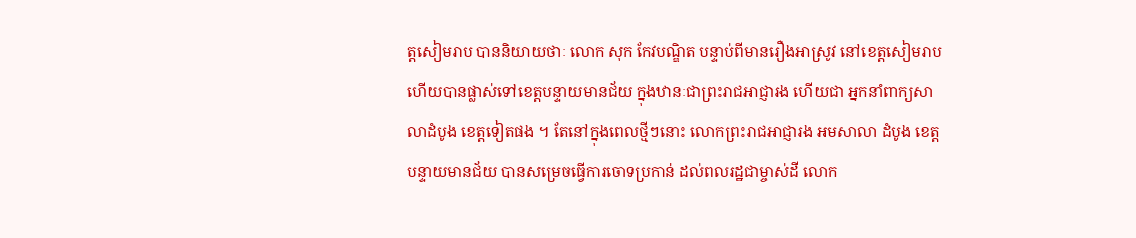ត្តសៀមរាប បាននិយាយថាៈ លោក សុក កែវបណ្ឌិត បន្ទាប់ពីមានរឿងអាស្រូវ នៅខេត្តសៀមរាប ហើយបានផ្លាស់ទៅខេត្តបន្ទាយមានជ័យ ក្នុងឋានៈជាព្រះរាជអាជ្ញារង ហើយជា អ្នកនាំពាក្យសាលាដំបូង ខេត្តទៀតផង ។ តែនៅក្នុងពេលថ្មីៗនោះ លោកព្រះរាជអាជ្ញារង អមសាលា ដំបូង ខេត្តបន្ទាយមានជ័យ បានសម្រេចធ្វើការចោទប្រកាន់ ដល់ពលរដ្ឋជាម្ចាស់ដី លោក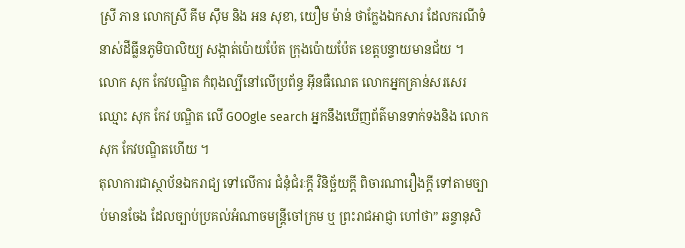ស្រី ភាន លោកស្រី គីម ស៊ឹម និង អន សុខា, យឿម ម៉ាន់ ថាក្លែងឯកសារ ដែលករណីទំនាស់ដីធ្លីនភូមិបាលិយ្យ សង្កាត់ប៉ោយប៉ែត ក្រុងប៉ោយប៉ែត ខេត្តបន្ទាយមានជ័យ ។
លោក សុក កែវបណ្ឌិត កំពុងល្បីនៅលើប្រព័ន្ធ អ៊ីនធឺណេត លោកអ្នកគ្រាន់សរសេរឈ្មោះ សុក កែវ បណ្ឌិត លើ GOOgle search អ្នកនឹងឃើញព័ត៌មានទាក់ទងនិង លោក សុក កែវបណ្ឌិតហើយ ។
តុលាការជាស្ថាប័នឯករាជ្យ ទៅលើការ ជំនុំជំរៈក្តី វិនិច្ឆ័យក្តី ពិចារណារឿងក្តី ទៅតាមច្បាប់មានចែង ដែលច្បាប់ប្រគល់អំណាចមន្ត្រីចៅក្រម ឬ ព្រះរាជអាជ្ញា ហៅថា” ឆន្ទានុសិ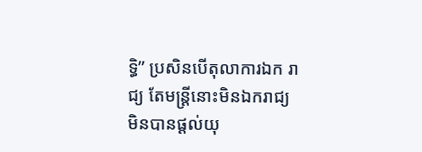ទ្ធិ” ប្រសិនបើតុលាការឯក រាជ្យ តែមន្ត្រីនោះមិនឯករាជ្យ មិនបានផ្តល់យុ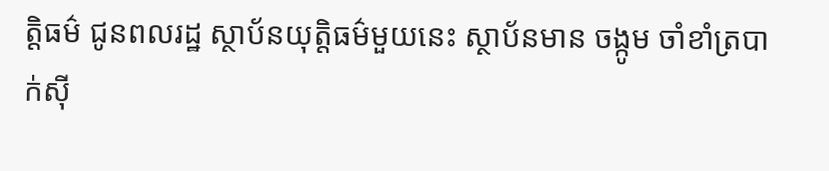ត្តិធម៌ ជូនពលរដ្ឋ ស្ថាប័នយុត្តិធម៌មួយនេះ ស្ថាប័នមាន ចង្កូម ចាំខាំត្របាក់ស៊ី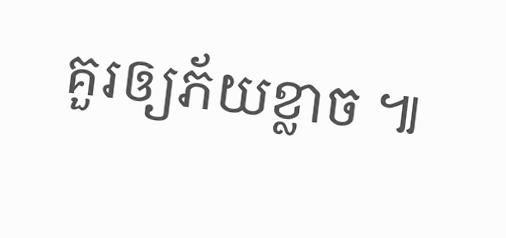គួរឲ្យភ័យខ្លាច ៕